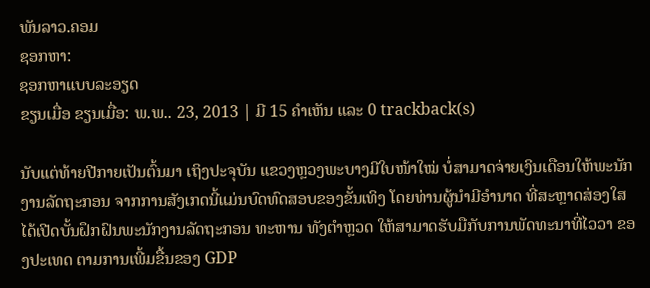ພັນລາວ.ຄອມ
ຊອກຫາ:
ຊອກຫາແບບລະອຽດ
ຂຽນເມື່ອ ຂຽນເມື່ອ: ພ.ພ.. 23, 2013 | ມີ 15 ຄຳເຫັນ ແລະ 0 trackback(s)

ນັບແຕ່ທ້າຍປີກາຍເປັນຕົ້ນມາ ເຖິງປະຈຸບັນ ແຂວງຫຼວງພະບາງມີໃບໜ້າໃໝ່ ບໍ່ສາມາດຈ່າຍເງິນເດືອນໃຫ້ພະນັກງານລັດຖະກອນ ຈາກການສັງເກດນີ້ແມ່ນບົດທົດສອບຂອງຂັ້ນເທິງ ໂດຍທ່ານຜູ້ນຳມີອຳນາດ ທີ່ສະຫຼາດສ່ອງໃສ ໄດ້ເປີດບັ້ນຝຶກຝົນພະນັກງານລັດຖະກອນ ທະຫານ ທັງຕຳຫຼວດ ໃຫ້ສາມາດຮັບມືກັບການພັດທະນາທີ່ໄວວາ ຂອງປະເທດ ຕາມການເພີ້ມຂື້ນຂອງ GDP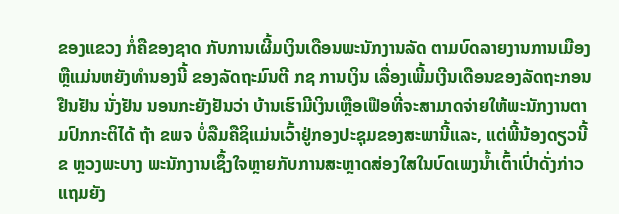ຂອງແຂວງ ກໍ່ຄືຂອງຊາດ ກັບການເຜີ້ມເງິນເດືອນພະນັກງານລັດ ຕາມບົດລາຍງານການເມືອງ ຫຼືແມ່ນຫຍັງທຳນອງນີ້ ຂອງລັດຖະມົນຕີ ກຊ ການເງິນ ເລື່ອງເພີ້ມເງີນເດືອນຂອງລັດຖະກອນ ຢືນຢັນ ນັ່ງຢັນ ນອນກະຍັງຢັນວ່າ ບ້ານເຮົາມີເງິນເຫຼືອເຟືອທີ່ຈະສາມາດຈ່າຍໃຫ້ພະນັກງານຕາມປົກກະຕິໄດ້ ຖ້າ ຂພຈ ບໍ່ລືມຄືຊິແມ່ນເວົ້າຢູ່ກອງປະຊຸມຂອງສະພານີ້ແລະ, ແຕ່ພີ້ນ້ອງດຽວນີ້ ຂ ຫຼວງພະບາງ ພະນັກງານເຊຶ້ງໃຈຫຼາຍກັບການສະຫຼາດສ່ອງໃສໃນບົດເພງນ້ຳເຕົ້າເປົ່າດັ່ງກ່າວ ແຖມຍັງ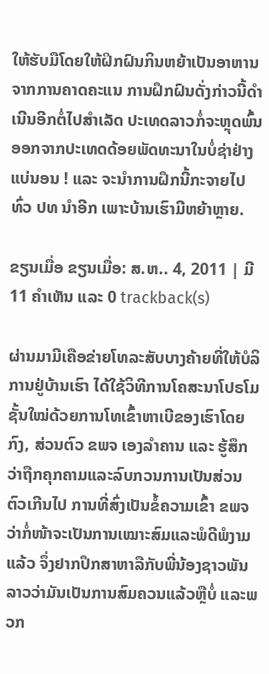ໃຫ້ຮັບມືໂດຍໃຫ້ຝິກຝົນກິນຫຍ້າເປັນອາຫານ ຈາກການຄາດຄະແນ ການຝຶກຝົນດັ່ງກ່າວນີ້ດຳເນີນອີກຕໍ່ໄປສຳເລັດ ປະເທດລາວກໍ່ຈະຫຼຸດພົ້ນອອກຈາກປະເທດດ້ອຍພັດທະນາໃນບໍ່ຊ່າຢ່າງແບ່ນອນ ! ແລະ ຈະນຳການຝຶກນີ້ກະຈາຍໄປທົ່ວ ປທ ນຳອີກ ເພາະບ້ານເຮົາມີຫຍ້າຫຼາຍ.

ຂຽນເມື່ອ ຂຽນເມື່ອ: ສ.ຫ.. 4, 2011 | ມີ 11 ຄຳເຫັນ ແລະ 0 trackback(s)

ຜ່ານມາມີເຄືອຂ່າຍໂທລະສັບບາງຄ້າຍທີ່ໃຫ້ບໍລິການຢູ່ບ້ານເຮົາ ໄດ້ໃຊ້ວິທີການໂຄສະນາໂປຣໂມຊັ້ນໃໝ່ດ້ວຍການໂທເຂົ້າຫາເບີຂອງເຮົາໂດຍກົງ, ສ່ວນຕົວ ຂພຈ ເອງລຳຄານ ແລະ ຮູ້ສຶກວ່າຖືກຄຸກຄາມແລະລົບກວນການເປັນສ່ວນຕົວເກີນໄປ ການທີ່ສົ່ງເປັນຂໍ້ຄວາມເຂົ້າ ຂພຈ ວ່າກໍ່ໜ້າຈະເປັນການເໝາະສົມແລະພໍດີພໍງາມແລ້ວ ຈຶ່ງຢາກປຶກສາຫາລືກັບພີ່ນ້ອງຊາວພັນລາວວ່າມັນເປັນການສົມຄວນແລ້ວຫຼືບໍ່ ແລະພວກ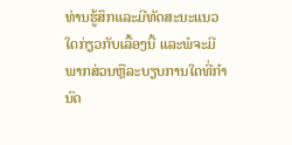ທ່ານຮູ້ສຶກແລະມີທັດສະນະແນວໃດກ່ຽວກັບເລື້ອງນີ້ ແລະພໍຈະມີພາກສ່ວນຫຼືລະບຽບການໃດທີ່ກຳນົດ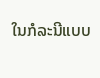ໃນກໍລະນີແບບ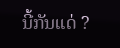ນີ້ກັນແດ່ ?